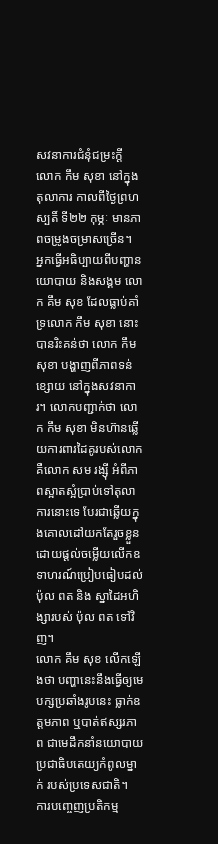សវនាការជំនុំជម្រះក្ដី លោក កឹម សុខា នៅក្នុងតុលាការ កាលពីថ្ងៃព្រហស្បតិ៍ ទី២២ កុម្ភៈ មានភាពចម្រូងចម្រាសច្រើន។
អ្នកធ្វើអធិប្បាយពីបញ្ហានយោបាយ និងសង្គម លោក គឹម សុខ ដែលធ្លាប់គាំទ្រលោក កឹម សុខា នោះ បានរិះគន់ថា លោក កឹម សុខា បង្ហាញពីភាពទន់ខ្សោយ នៅក្នុងសវនាការ។ លោកបញ្ជាក់ថា លោក កឹម សុខា មិនហ៊ានឆ្លើយការពារដៃគូរបស់លោក គឺលោក សម រង្ស៊ី អំពីភាពស្អាតស្អំប្រាប់ទៅតុលាការនោះទេ បែរជាឆ្លើយក្នុងគោលដៅយកតែរួចខ្លួន ដោយផ្ដល់ចម្លើយលើកឧទាហរណ៍ប្រៀបធៀបដល់ ប៉ុល ពត និង ស្នាដៃអហិង្សារបស់ ប៉ុល ពត ទៅវិញ។
លោក គឹម សុខ លើកឡើងថា បញ្ហានេះនឹងធ្វើឲ្យមេបក្សប្រឆាំងរូបនេះ ធ្លាក់ឧត្ដមភាព ឬបាត់ឥស្សរភាព ជាមេដឹកនាំនយោបាយប្រជាធិបតេយ្យកំពូលម្នាក់ របស់ប្រទេសជាតិ។
ការបញ្ចេញប្រតិកម្ម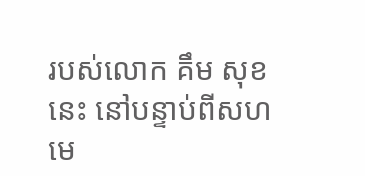របស់លោក គឹម សុខ នេះ នៅបន្ទាប់ពីសហមេ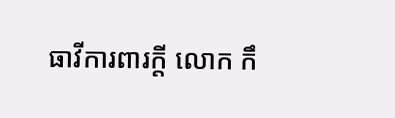ធាវីការពារក្ដី លោក កឹ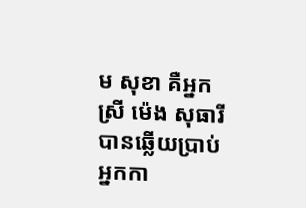ម សុខា គឺអ្នកស្រី ម៉េង សុធារី បានឆ្លើយប្រាប់អ្នកកា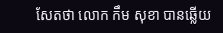សែតថា លោក កឹម សុខា បានឆ្លើយ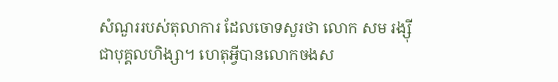សំណួររបស់តុលាការ ដែលចោទសួរថា លោក សម រង្ស៊ី ជាបុគ្គលហិង្សា។ ហេតុអ្វីបានលោកចងស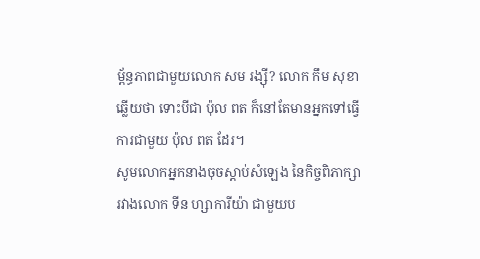ម្ព័ន្ធភាពជាមួយលោក សម រង្ស៊ី? លោក កឹម សុខា ឆ្លើយថា ទោះបីជា ប៉ុល ពត ក៏នៅតែមានអ្នកទៅធ្វើការជាមួយ ប៉ុល ពត ដែរ។
សូមលោកអ្នកនាងចុចស្ដាប់សំឡេង នៃកិច្ចពិភាក្សារវាងលោក ទីន ហ្សាការីយ៉ា ជាមួយប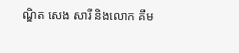ណ្ឌិត សេង សារី និងលោក គឹម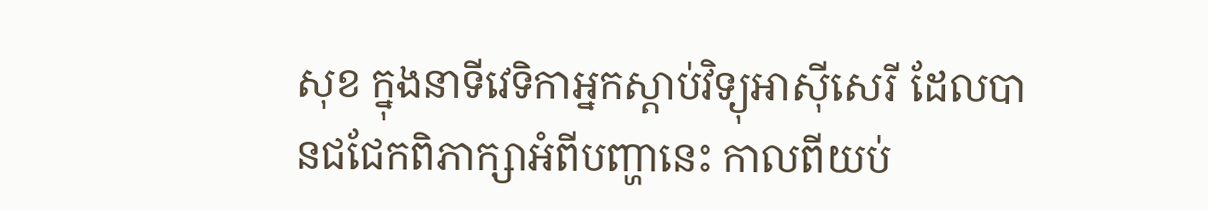សុខ ក្នុងនាទីវេទិកាអ្នកស្ដាប់វិទ្យុអាស៊ីសេរី ដែលបានជជែកពិភាក្សាអំពីបញ្ហានេះ កាលពីយប់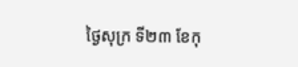ថ្ងៃសុក្រ ទី២៣ ខែកុ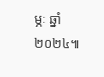ម្ភៈ ឆ្នាំ២០២៤៕